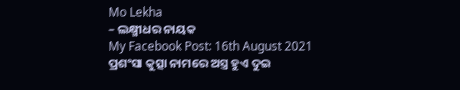Mo Lekha
– ଲକ୍ଷ୍ମୀଧର ନାୟକ
My Facebook Post: 16th August 2021
ପ୍ରଶଂସା କୁତ୍ସା ନାମରେ ଅସ୍ତ୍ର ହୁଏ ଦୁଇ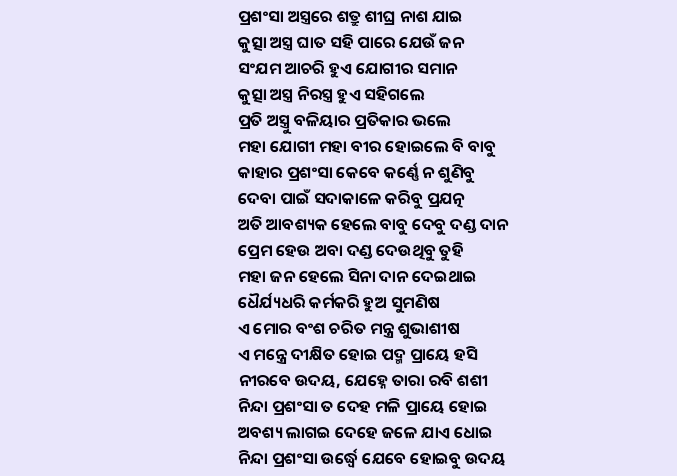ପ୍ରଶଂସା ଅସ୍ତ୍ରରେ ଶତ୍ରୁ ଶୀଘ୍ର ନାଶ ଯାଇ
କୁତ୍ସା ଅସ୍ତ୍ର ଘାତ ସହି ପାରେ ଯେଉଁ ଜନ
ସଂଯମ ଆଚରି ହୁଏ ଯୋଗୀର ସମାନ
କୁତ୍ସା ଅସ୍ତ୍ର ନିରସ୍ତ୍ର ହୁଏ ସହିଗଲେ
ପ୍ରତି ଅସ୍ତ୍ରୁ ବଳିୟାର ପ୍ରତିକାର ଭଲେ
ମହା ଯୋଗୀ ମହା ବୀର ହୋଇଲେ ବି ବାବୁ
କାହାର ପ୍ରଶଂସା କେବେ କର୍ଣ୍ଣେ ନ ଶୁଣିବୁ
ଦେବା ପାଇଁ ସଦାକାଳେ କରିବୁ ପ୍ରଯତ୍ନ
ଅତି ଆବଶ୍ୟକ ହେଲେ ବାବୁ ଦେବୁ ଦଣ୍ଡ ଦାନ
ପ୍ରେମ ହେଉ ଅବା ଦଣ୍ଡ ଦେଉଥିବୁ ତୁହି
ମହା ଜନ ହେଲେ ସିନା ଦାନ ଦେଇଥାଇ
ଧୈର୍ଯ୍ୟଧରି କର୍ମକରି ହୁଅ ସୁମଣିଷ
ଏ ମୋର ବଂଶ ଚରିତ ମନ୍ତ୍ର ଶୁଭାଶୀଷ
ଏ ମନ୍ତ୍ରେ ଦୀକ୍ଷିତ ହୋଇ ପଦ୍ମ ପ୍ରାୟେ ହସି
ନୀରବେ ଉଦୟ, ଯେହ୍ନେ ତାରା ରବି ଶଶୀ
ନିନ୍ଦା ପ୍ରଶଂସା ତ ଦେହ ମଳି ପ୍ରାୟେ ହୋଇ
ଅବଶ୍ୟ ଲାଗଇ ଦେହେ ଜଳେ ଯାଏ ଧୋଇ
ନିନ୍ଦା ପ୍ରଶଂସା ଉର୍ଦ୍ଧ୍ବେ ଯେବେ ହୋଇବୁ ଉଦୟ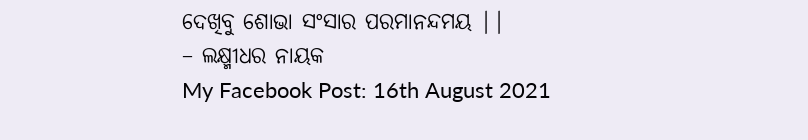ଦେଖିବୁ ଶୋଭା ସଂସାର ପରମାନନ୍ଦମୟ ||
– ଲକ୍ଷ୍ମୀଧର ନାୟକ
My Facebook Post: 16th August 2021